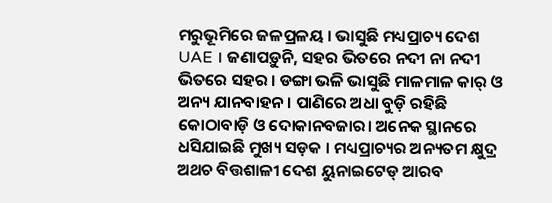ମରୁଭୂମିରେ ଜଳପ୍ରଳୟ । ଭାସୁଛି ମଧ୍ୟପ୍ରାଚ୍ୟ ଦେଶ UAE । ଜଣାପଡ଼ୁନି, ସହର ଭିତରେ ନଦୀ ନା ନଦୀ ଭିତରେ ସହର । ଡଙ୍ଗା ଭଳି ଭାସୁଛି ମାଳମାଳ କାର୍ ଓ ଅନ୍ୟ ଯାନବାହନ । ପାଣିରେ ଅଧା ବୁଡ଼ି ରହିଛି କୋଠାବାଡ଼ି ଓ ଦୋକାନବଜାର। ଅନେକ ସ୍ଥାନରେ ଧସିଯାଇଛି ମୁଖ୍ୟ ସଡ଼କ । ମଧ୍ୟପ୍ରାଚ୍ୟର ଅନ୍ୟତମ କ୍ଷୁଦ୍ର ଅଥଚ ବିତ୍ତଶାଳୀ ଦେଶ ୟୁନାଇଟେଡ୍ ଆରବ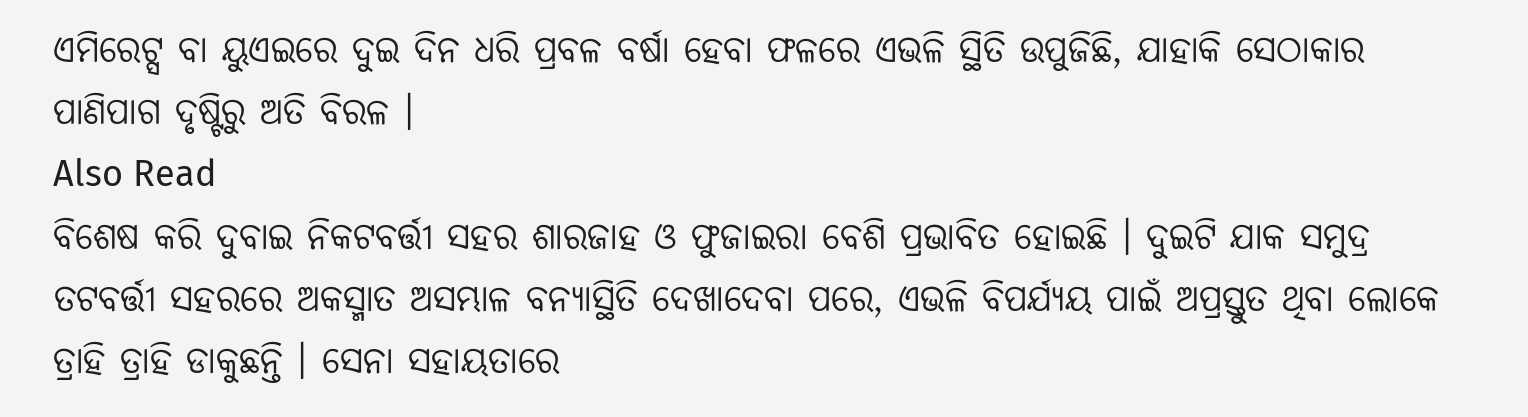ଏମିରେଟ୍ସ ବା ୟୁଏଇରେ ଦୁଇ ଦିନ ଧରି ପ୍ରବଳ ବର୍ଷା ହେବା ଫଳରେ ଏଭଳି ସ୍ଥିତି ଉପୁଜିଛି, ଯାହାକି ସେଠାକାର ପାଣିପାଗ ଦୃଷ୍ଟିରୁ ଅତି ବିରଳ ।
Also Read
ବିଶେଷ କରି ଦୁବାଇ ନିକଟବର୍ତ୍ତୀ ସହର ଶାରଜାହ ଓ ଫୁଜାଇରା ବେଶି ପ୍ରଭାବିତ ହୋଇଛି । ଦୁଇଟି ଯାକ ସମୁଦ୍ର ତଟବର୍ତ୍ତୀ ସହରରେ ଅକସ୍ମାତ ଅସମ୍ଭାଳ ବନ୍ୟାସ୍ଥିତି ଦେଖାଦେବା ପରେ, ଏଭଳି ବିପର୍ଯ୍ୟୟ ପାଇଁ ଅପ୍ରସ୍ତୁତ ଥିବା ଲୋକେ ତ୍ରାହି ତ୍ରାହି ଡାକୁଛନ୍ତି । ସେନା ସହାୟତାରେ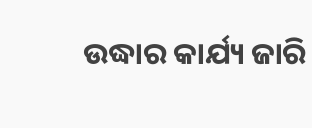ଉଦ୍ଧାର କାର୍ଯ୍ୟ ଜାରି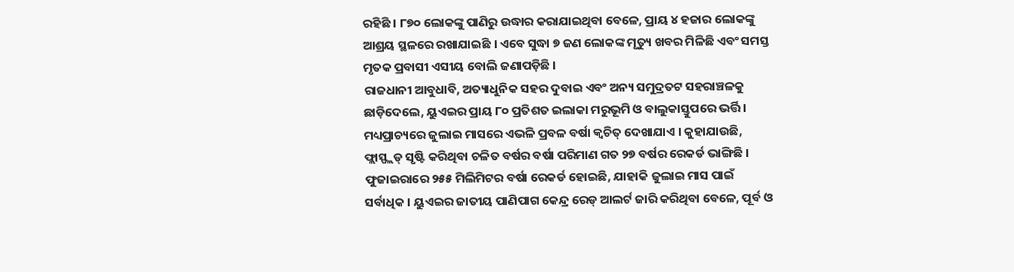ରହିଛି । ୮୭୦ ଲୋକଙ୍କୁ ପାଣିରୁ ଉଦ୍ଧାର କରାଯାଇଥିବା ବେଳେ, ପ୍ରାୟ ୪ ହଜାର ଲୋକଙ୍କୁ ଆଶ୍ରୟ ସ୍ଥଳରେ ରଖାଯାଇଛି । ଏବେ ସୁଦ୍ଧା ୭ ଜଣ ଲୋକଙ୍କ ମୃତ୍ୟୁ ଖବର ମିଳିଛି ଏବଂ ସମସ୍ତ ମୃତକ ପ୍ରବାସୀ ଏସୀୟ ବୋଲି ଜଣାପଡ଼ିଛି ।
ରାଜଧାନୀ ଆବୁଧାବି, ଅତ୍ୟାଧୁନିକ ସହର ଦୁବାଇ ଏବଂ ଅନ୍ୟ ସମୁଦ୍ରତଟ ସହରାଞ୍ଚଳକୁ ଛାଡ଼ିଦେଲେ, ୟୁଏଇର ପ୍ରାୟ ୮୦ ପ୍ରତିଶତ ଇଲାକା ମରୁଭୂମି ଓ ବାଲୁକାସ୍ତୁପରେ ଭର୍ତ୍ତି । ମଧ୍ୟପ୍ରାଚ୍ୟରେ ଜୁଲାଇ ମାସରେ ଏଭଳି ପ୍ରବଳ ବର୍ଷା କ୍ୱଚିତ୍ ଦେଖାଯାଏ । କୁହାଯାଉଛି, ଫ୍ଲାସ୍ଫ୍ଲଡ୍ ସୃଷ୍ଟି କରିଥିବା ଚଳିତ ବର୍ଷର ବର୍ଷା ପରିମାଣ ଗତ ୨୭ ବର୍ଷର ରେକର୍ଡ ଭାଙ୍ଗିଛି ।
ଫୁଜାଇରାରେ ୨୫୫ ମିଲିମିଟର ବର୍ଷା ରେକର୍ଡ ହୋଇଛି, ଯାହାକି ଜୁଲାଇ ମାସ ପାଇଁ ସର୍ବାଧିକ । ୟୁଏଇର ଜାତୀୟ ପାଣିପାଗ କେନ୍ଦ୍ର ରେଡ୍ ଆଲର୍ଟ ଜାରି କରିଥିବା ବେଳେ, ପୂର୍ବ ଓ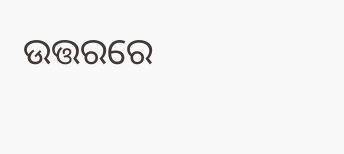ଉତ୍ତରରେ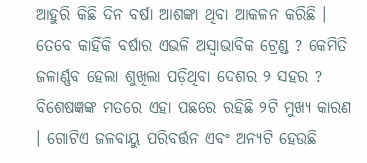ଆହୁରି କିଛି ଦିନ ବର୍ଷା ଆଶଙ୍କା ଥିବା ଆକଳନ କରିଛି । ତେବେ କାହିଁକି ବର୍ଷାର ଏଭଳି ଅସ୍ୱାଭାବିକ ଟ୍ରେଣ୍ଡ ? କେମିତି ଜଳାର୍ଣ୍ଣବ ହେଲା ଶୁଖିଲା ପଡ଼ିଥିବା ଦେଶର ୨ ସହର ? ବିଶେଷଜ୍ଞଙ୍କ ମତରେ ଏହା ପଛରେ ରହିଛି ୨ଟି ମୁଖ୍ୟ କାରଣ । ଗୋଟିଏ ଜଳବାୟୁ ପରିବର୍ତ୍ତନ ଏବଂ ଅନ୍ୟଟି ହେଉଛି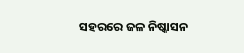ସହରରେ ଜଳ ନିଷ୍କାସନ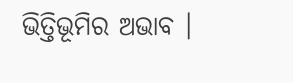ଭିତ୍ତିଭୂମିର ଅଭାବ ।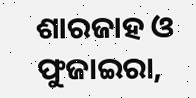ଶାରଜାହ ଓ ଫୁଜାଇରା,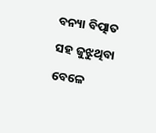ବନ୍ୟା ବିତ୍ପାତ ସହ ଜୁଝୁଥିବା ବେଳେ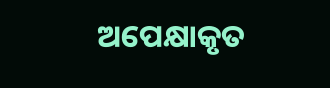ଅପେକ୍ଷାକୃତ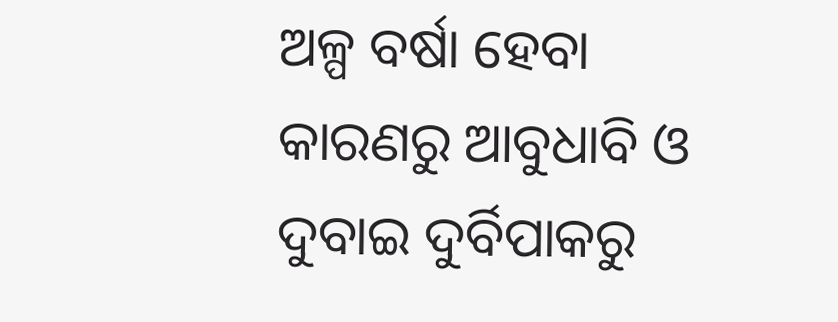ଅଳ୍ପ ବର୍ଷା ହେବା କାରଣରୁ ଆବୁଧାବି ଓ ଦୁବାଇ ଦୁର୍ବିପାକରୁ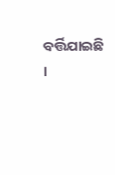ବର୍ତ୍ତିଯାଇଛି ।